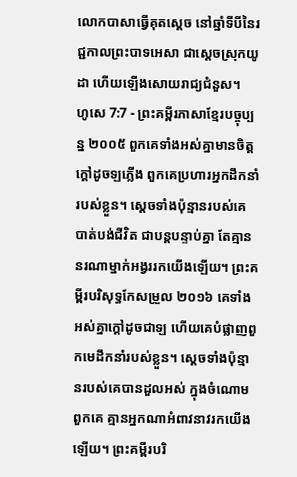លោកបាសាធ្វើគុតស្ដេច នៅឆ្នាំទីបីនៃរជ្ជកាលព្រះបាទអេសា ជាស្ដេចស្រុកយូដា ហើយឡើងសោយរាជ្យជំនួស។
ហូសេ 7:7 - ព្រះគម្ពីរភាសាខ្មែរបច្ចុប្បន្ន ២០០៥ ពួកគេទាំងអស់គ្នាមានចិត្តក្ដៅដូចឡភ្លើង ពួកគេប្រហារអ្នកដឹកនាំរបស់ខ្លួន។ ស្ដេចទាំងប៉ុន្មានរបស់គេបាត់បង់ជីវិត ជាបន្តបន្ទាប់គ្នា តែគ្មាននរណាម្នាក់អង្វររកយើងឡើយ។ ព្រះគម្ពីរបរិសុទ្ធកែសម្រួល ២០១៦ គេទាំងអស់គ្នាក្តៅដូចជាឡ ហើយគេបំផ្លាញពួកមេដឹកនាំរបស់ខ្លួន។ ស្តេចទាំងប៉ុន្មានរបស់គេបានដួលអស់ ក្នុងចំណោមពួកគេ គ្មានអ្នកណាអំពាវនាវរកយើងឡើយ។ ព្រះគម្ពីរបរិ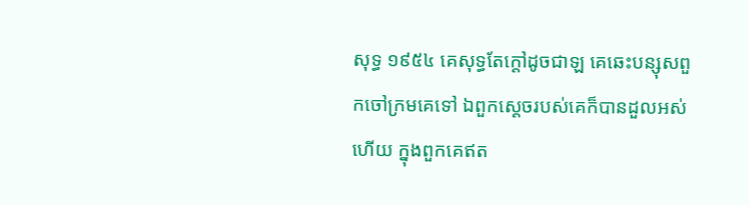សុទ្ធ ១៩៥៤ គេសុទ្ធតែក្តៅដូចជាឡ គេឆេះបន្សុសពួកចៅក្រមគេទៅ ឯពួកស្តេចរបស់គេក៏បានដួលអស់ហើយ ក្នុងពួកគេឥត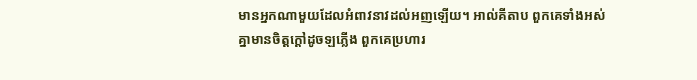មានអ្នកណាមួយដែលអំពាវនាវដល់អញឡើយ។ អាល់គីតាប ពួកគេទាំងអស់គ្នាមានចិត្តក្ដៅដូចឡភ្លើង ពួកគេប្រហារ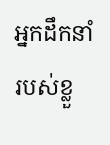អ្នកដឹកនាំរបស់ខ្លួ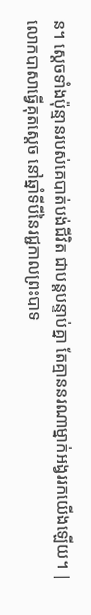ន។ ស្ដេចទាំងប៉ុន្មានរបស់គេបាត់បង់ជីវិត ជាបន្តបន្ទាប់គ្នា តែគ្មាននរណាម្នាក់អង្វររកយើងឡើយ។ |
លោកបាសាធ្វើគុតស្ដេច នៅឆ្នាំទីបីនៃរជ្ជកាលព្រះបាទ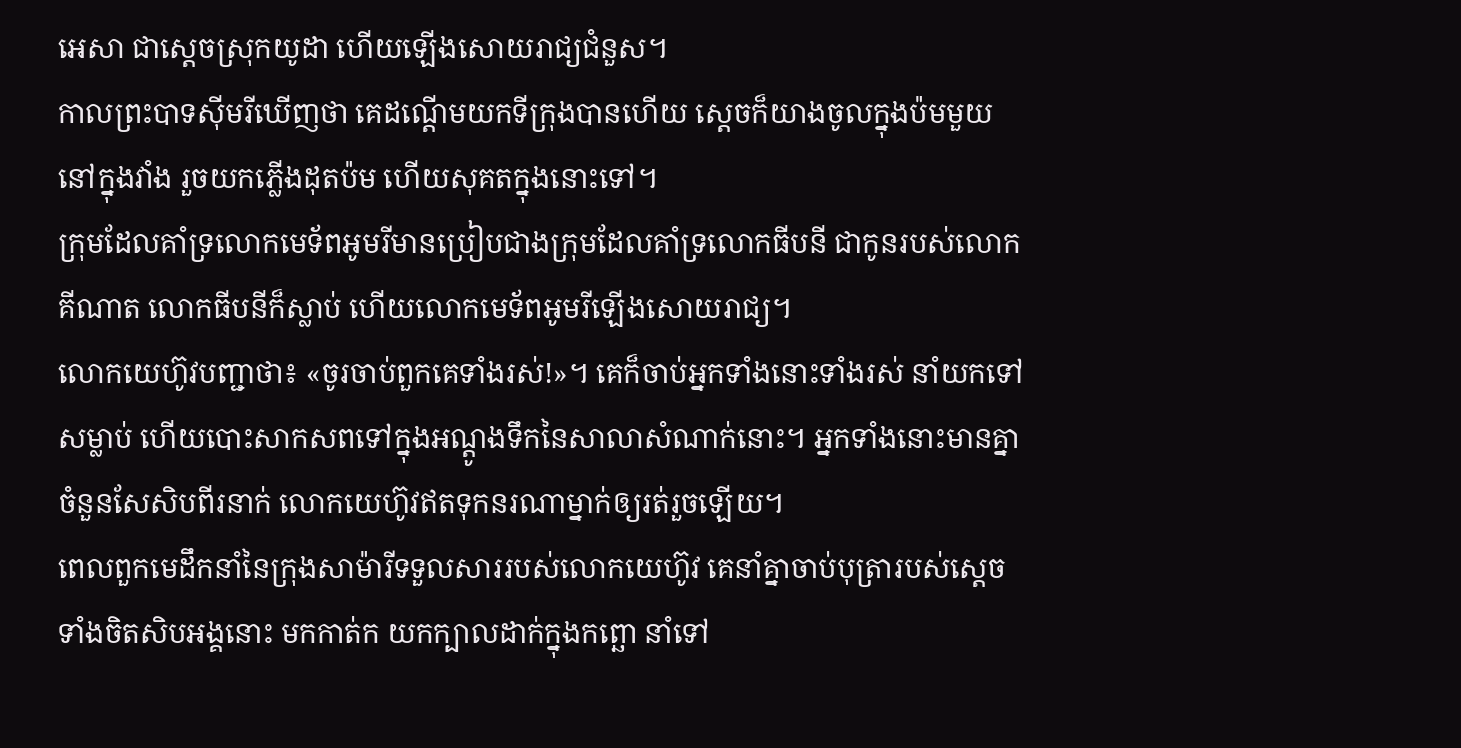អេសា ជាស្ដេចស្រុកយូដា ហើយឡើងសោយរាជ្យជំនួស។
កាលព្រះបាទស៊ីមរីឃើញថា គេដណ្ដើមយកទីក្រុងបានហើយ ស្ដេចក៏យាងចូលក្នុងប៉មមួយនៅក្នុងវាំង រួចយកភ្លើងដុតប៉ម ហើយសុគតក្នុងនោះទៅ។
ក្រុមដែលគាំទ្រលោកមេទ័ពអូមរីមានប្រៀបជាងក្រុមដែលគាំទ្រលោកធីបនី ជាកូនរបស់លោកគីណាត លោកធីបនីក៏ស្លាប់ ហើយលោកមេទ័ពអូមរីឡើងសោយរាជ្យ។
លោកយេហ៊ូវបញ្ជាថា៖ «ចូរចាប់ពួកគេទាំងរស់!»។ គេក៏ចាប់អ្នកទាំងនោះទាំងរស់ នាំយកទៅសម្លាប់ ហើយបោះសាកសពទៅក្នុងអណ្ដូងទឹកនៃសាលាសំណាក់នោះ។ អ្នកទាំងនោះមានគ្នាចំនួនសែសិបពីរនាក់ លោកយេហ៊ូវឥតទុកនរណាម្នាក់ឲ្យរត់រួចឡើយ។
ពេលពួកមេដឹកនាំនៃក្រុងសាម៉ារីទទួលសាររបស់លោកយេហ៊ូវ គេនាំគ្នាចាប់បុត្រារបស់ស្ដេចទាំងចិតសិបអង្គនោះ មកកាត់ក យកក្បាលដាក់ក្នុងកព្ឆោ នាំទៅ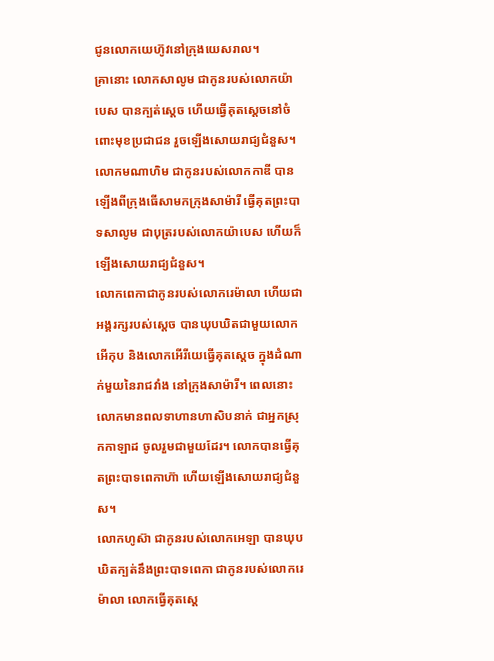ជូនលោកយេហ៊ូវនៅក្រុងយេសរាល។
គ្រានោះ លោកសាលូម ជាកូនរបស់លោកយ៉ាបេស បានក្បត់ស្ដេច ហើយធ្វើគុតស្ដេចនៅចំពោះមុខប្រជាជន រួចឡើងសោយរាជ្យជំនួស។
លោកមណាហិម ជាកូនរបស់លោកកាឌី បានឡើងពីក្រុងធើសាមកក្រុងសាម៉ារី ធ្វើគុតព្រះបាទសាលូម ជាបុត្ររបស់លោកយ៉ាបេស ហើយក៏ឡើងសោយរាជ្យជំនួស។
លោកពេកាជាកូនរបស់លោករេម៉ាលា ហើយជាអង្គរក្សរបស់ស្ដេច បានឃុបឃិតជាមួយលោកអើកុប និងលោកអើរីយេធ្វើគុតស្ដេច ក្នុងដំណាក់មួយនៃរាជវាំង នៅក្រុងសាម៉ារី។ ពេលនោះ លោកមានពលទាហានហាសិបនាក់ ជាអ្នកស្រុកកាឡាដ ចូលរួមជាមួយដែរ។ លោកបានធ្វើគុតព្រះបាទពេកាហ៊ា ហើយឡើងសោយរាជ្យជំនួស។
លោកហូស៊ា ជាកូនរបស់លោកអេឡា បានឃុបឃិតក្បត់នឹងព្រះបាទពេកា ជាកូនរបស់លោករេម៉ាលា លោកធ្វើគុតស្ដេ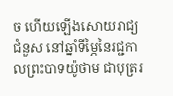ច ហើយឡើងសោយរាជ្យជំនួស នៅឆ្នាំទីម្ភៃនៃរជ្ជកាលព្រះបាទយ៉ូថាម ជាបុត្ររ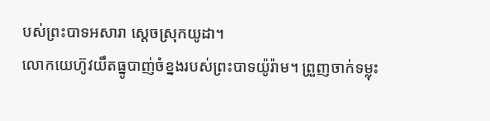បស់ព្រះបាទអសារា ស្ដេចស្រុកយូដា។
លោកយេហ៊ូវយឹតធ្នូបាញ់ចំខ្នងរបស់ព្រះបាទយ៉ូរ៉ាម។ ព្រួញចាក់ទម្លុះ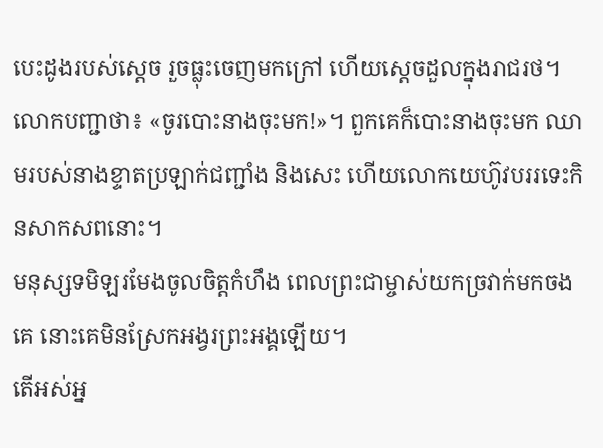បេះដូងរបស់ស្ដេច រួចធ្លុះចេញមកក្រៅ ហើយស្ដេចដួលក្នុងរាជរថ។
លោកបញ្ជាថា៖ «ចូរបោះនាងចុះមក!»។ ពួកគេក៏បោះនាងចុះមក ឈាមរបស់នាងខ្ទាតប្រឡាក់ជញ្ជាំង និងសេះ ហើយលោកយេហ៊ូវបររទេះកិនសាកសពនោះ។
មនុស្សទមិឡរមែងចូលចិត្តកំហឹង ពេលព្រះជាម្ចាស់យកច្រវាក់មកចងគេ នោះគេមិនស្រែកអង្វរព្រះអង្គឡើយ។
តើអស់អ្ន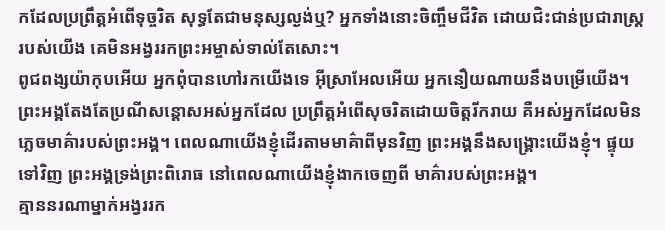កដែលប្រព្រឹត្តអំពើទុច្ចរិត សុទ្ធតែជាមនុស្សល្ងង់ឬ? អ្នកទាំងនោះចិញ្ចឹមជីវិត ដោយជិះជាន់ប្រជារាស្ត្ររបស់យើង គេមិនអង្វររកព្រះអម្ចាស់ទាល់តែសោះ។
ពូជពង្សយ៉ាកុបអើយ អ្នកពុំបានហៅរកយើងទេ អ៊ីស្រាអែលអើយ អ្នកនឿយណាយនឹងបម្រើយើង។
ព្រះអង្គតែងតែប្រណីសន្ដោសអស់អ្នកដែល ប្រព្រឹត្តអំពើសុចរិតដោយចិត្តរីករាយ គឺអស់អ្នកដែលមិនភ្លេចមាគ៌ារបស់ព្រះអង្គ។ ពេលណាយើងខ្ញុំដើរតាមមាគ៌ាពីមុនវិញ ព្រះអង្គនឹងសង្គ្រោះយើងខ្ញុំ។ ផ្ទុយទៅវិញ ព្រះអង្គទ្រង់ព្រះពិរោធ នៅពេលណាយើងខ្ញុំងាកចេញពី មាគ៌ារបស់ព្រះអង្គ។
គ្មាននរណាម្នាក់អង្វររក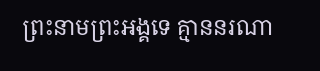ព្រះនាមព្រះអង្គទេ គ្មាននរណា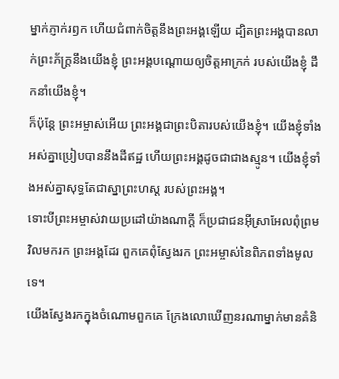ម្នាក់ភ្ញាក់រឭក ហើយជំពាក់ចិត្តនឹងព្រះអង្គឡើយ ដ្បិតព្រះអង្គបានលាក់ព្រះភ័ក្ត្រនឹងយើងខ្ញុំ ព្រះអង្គបណ្ដោយឲ្យចិត្តអាក្រក់ របស់យើងខ្ញុំ ដឹកនាំយើងខ្ញុំ។
ក៏ប៉ុន្តែ ព្រះអម្ចាស់អើយ ព្រះអង្គជាព្រះបិតារបស់យើងខ្ញុំ។ យើងខ្ញុំទាំងអស់គ្នាប្រៀបបាននឹងដីឥដ្ឋ ហើយព្រះអង្គដូចជាជាងស្មូន។ យើងខ្ញុំទាំងអស់គ្នាសុទ្ធតែជាស្នាព្រះហស្ដ របស់ព្រះអង្គ។
ទោះបីព្រះអម្ចាស់វាយប្រដៅយ៉ាងណាក្ដី ក៏ប្រជាជនអ៊ីស្រាអែលពុំព្រមវិលមករក ព្រះអង្គដែរ ពួកគេពុំស្វែងរក ព្រះអម្ចាស់នៃពិភពទាំងមូលទេ។
យើងស្វែងរកក្នុងចំណោមពួកគេ ក្រែងលោឃើញនរណាម្នាក់មានគំនិ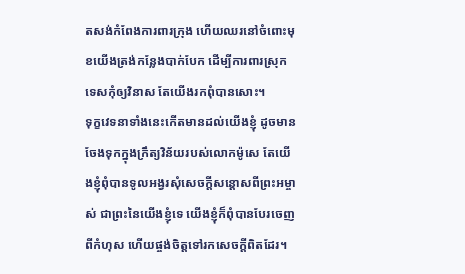តសង់កំពែងការពារក្រុង ហើយឈរនៅចំពោះមុខយើងត្រង់កន្លែងបាក់បែក ដើម្បីការពារស្រុកទេសកុំឲ្យវិនាស តែយើងរកពុំបានសោះ។
ទុក្ខវេទនាទាំងនេះកើតមានដល់យើងខ្ញុំ ដូចមានចែងទុកក្នុងក្រឹត្យវិន័យរបស់លោកម៉ូសេ តែយើងខ្ញុំពុំបានទូលអង្វរសុំសេចក្ដីសន្ដោសពីព្រះអម្ចាស់ ជាព្រះនៃយើងខ្ញុំទេ យើងខ្ញុំក៏ពុំបានបែរចេញពីកំហុស ហើយផ្ចង់ចិត្តទៅរកសេចក្ដីពិតដែរ។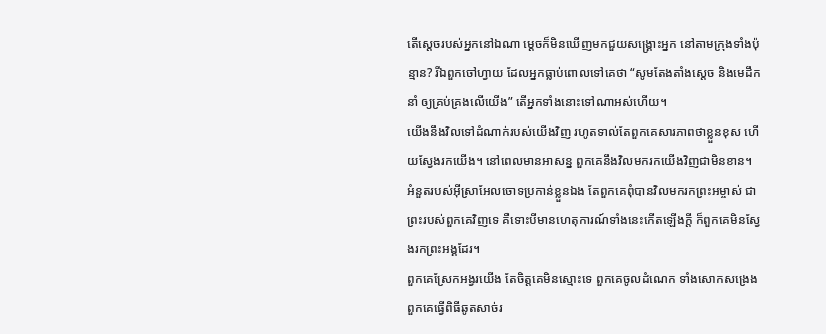តើស្ដេចរបស់អ្នកនៅឯណា ម្ដេចក៏មិនឃើញមកជួយសង្គ្រោះអ្នក នៅតាមក្រុងទាំងប៉ុន្មាន? រីឯពួកចៅហ្វាយ ដែលអ្នកធ្លាប់ពោលទៅគេថា “សូមតែងតាំងស្ដេច និងមេដឹកនាំ ឲ្យគ្រប់គ្រងលើយើង” តើអ្នកទាំងនោះទៅណាអស់ហើយ។
យើងនឹងវិលទៅដំណាក់របស់យើងវិញ រហូតទាល់តែពួកគេសារភាពថាខ្លួនខុស ហើយស្វែងរកយើង។ នៅពេលមានអាសន្ន ពួកគេនឹងវិលមករកយើងវិញជាមិនខាន។
អំនួតរបស់អ៊ីស្រាអែលចោទប្រកាន់ខ្លួនឯង តែពួកគេពុំបានវិលមករកព្រះអម្ចាស់ ជាព្រះរបស់ពួកគេវិញទេ គឺទោះបីមានហេតុការណ៍ទាំងនេះកើតឡើងក្ដី ក៏ពួកគេមិនស្វែងរកព្រះអង្គដែរ។
ពួកគេស្រែកអង្វរយើង តែចិត្តគេមិនស្មោះទេ ពួកគេចូលដំណេក ទាំងសោកសង្រេង ពួកគេធ្វើពិធីឆូតសាច់រ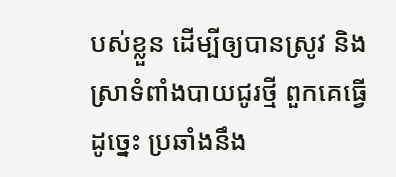បស់ខ្លួន ដើម្បីឲ្យបានស្រូវ និងស្រាទំពាំងបាយជូរថ្មី ពួកគេធ្វើដូច្នេះ ប្រឆាំងនឹង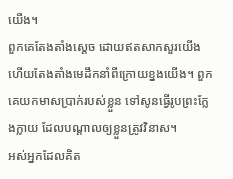យើង។
ពួកគេតែងតាំងស្ដេច ដោយឥតសាកសួរយើង ហើយតែងតាំងមេដឹកនាំពីក្រោយខ្នងយើង។ ពួកគេយកមាសប្រាក់របស់ខ្លួន ទៅសូនធ្វើរូបព្រះក្លែងក្លាយ ដែលបណ្ដាលឲ្យខ្លួនត្រូវវិនាស។
អស់អ្នកដែលគិត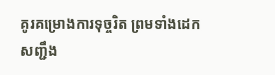គូរគម្រោងការទុច្ចរិត ព្រមទាំងដេកសញ្ជឹង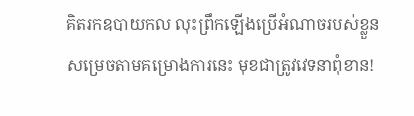គិតរកឧបាយកល លុះព្រឹកឡើងប្រើអំណាចរបស់ខ្លួន សម្រេចតាមគម្រោងការនេះ មុខជាត្រូវវេទនាពុំខាន!